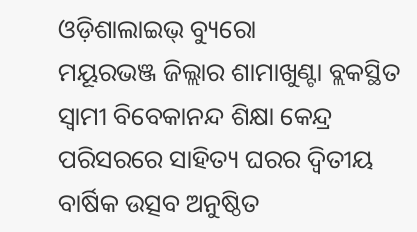ଓଡ଼ିଶାଲାଇଭ୍ ବ୍ୟୁରୋ
ମୟୂରଭଞ୍ଜ ଜିଲ୍ଲାର ଶାମାଖୁଣ୍ଟା ବ୍ଲକସ୍ଥିତ ସ୍ୱାମୀ ବିବେକାନନ୍ଦ ଶିକ୍ଷା କେନ୍ଦ୍ର ପରିସରରେ ସାହିତ୍ୟ ଘରର ଦ୍ୱିତୀୟ ବାର୍ଷିକ ଉତ୍ସବ ଅନୁଷ୍ଠିତ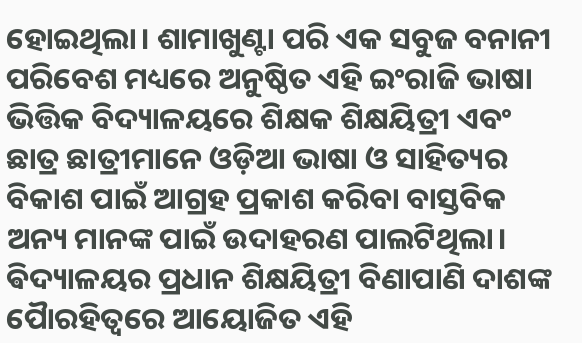ହୋଇଥିଲା। ଶାମାଖୁଣ୍ଟା ପରି ଏକ ସବୁଜ ବନାନୀ ପରିବେଶ ମଧ୍ୟରେ ଅନୁଷ୍ଠିତ ଏହି ଇଂରାଜି ଭାଷା ଭିତ୍ତିକ ବିଦ୍ୟାଳୟରେ ଶିକ୍ଷକ ଶିକ୍ଷୟିତ୍ରୀ ଏବଂ ଛାତ୍ର ଛାତ୍ରୀମାନେ ଓଡ଼ିଆ ଭାଷା ଓ ସାହିତ୍ୟର ବିକାଶ ପାଇଁ ଆଗ୍ରହ ପ୍ରକାଶ କରିବା ବାସ୍ତବିକ ଅନ୍ୟ ମାନଙ୍କ ପାଇଁ ଉଦାହରଣ ପାଲଟିଥିଲା।
ଵିଦ୍ୟାଳୟର ପ୍ରଧାନ ଶିକ୍ଷୟିତ୍ରୀ ବିଣାପାଣି ଦାଶଙ୍କ ପୈାରହିତ୍ୱରେ ଆୟୋଜିତ ଏହି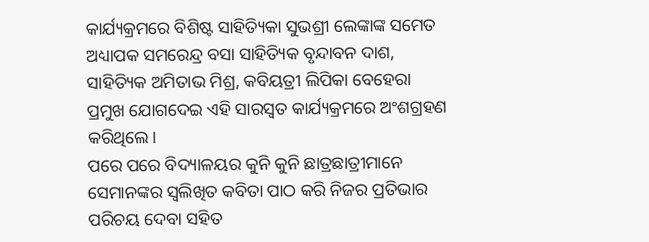କାର୍ଯ୍ୟକ୍ରମରେ ବିଶିଷ୍ଟ ସାହିତ୍ୟିକା ସୁଭଶ୍ରୀ ଲେଙ୍କାଙ୍କ ସମେତ ଅଧ୍ୟାପକ ସମରେନ୍ଦ୍ର ବସା ସାହିତ୍ୟିକ ବୃନ୍ଦାବନ ଦାଶ, ସାହିତ୍ୟିକ ଅମିତାଭ ମିଶ୍ର, କବିୟତ୍ରୀ ଲିପିକା ବେହେରା ପ୍ରମୁଖ ଯୋଗଦେଇ ଏହି ସାରସ୍ୱତ କାର୍ଯ୍ୟକ୍ରମରେ ଅଂଶଗ୍ରହଣ କରିଥିଲେ।
ପରେ ପରେ ବିଦ୍ୟାଳୟର କୁନି କୁନି ଛାତ୍ରଛାତ୍ରୀମାନେ ସେମାନଙ୍କର ସ୍ୱଲିଖିତ କବିତା ପାଠ କରି ନିଜର ପ୍ରତିଭାର ପରିଚୟ ଦେବା ସହିତ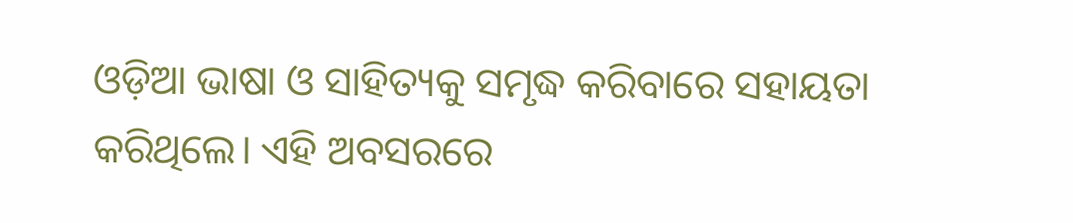ଓଡ଼ିଆ ଭାଷା ଓ ସାହିତ୍ୟକୁ ସମୃଦ୍ଧ କରିବାରେ ସହାୟତା କରିଥିଲେ। ଏହି ଅବସରରେ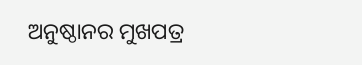ଅନୁଷ୍ଠାନର ମୁଖପତ୍ର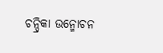ଚନ୍ଦ୍ରିକା ଉନ୍ମୋଚନ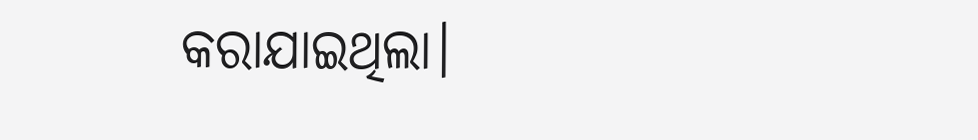କରାଯାଇଥିଲା।